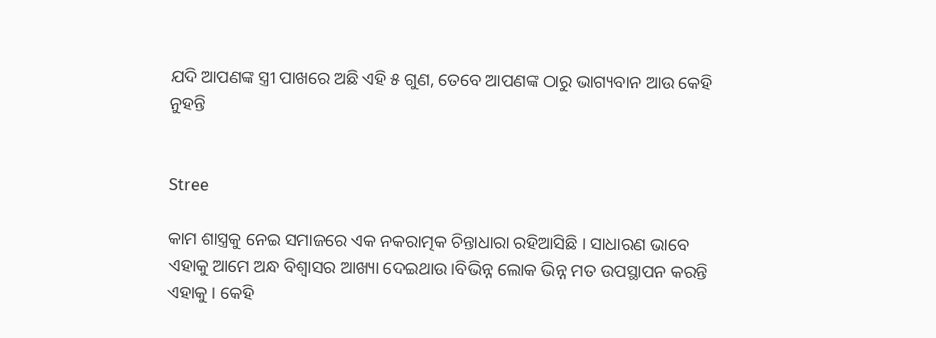ଯଦି ଆପଣଙ୍କ ସ୍ତ୍ରୀ ପାଖରେ ଅଛି ଏହି ୫ ଗୁଣ, ତେବେ ଆପଣଙ୍କ ଠାରୁ ଭାଗ୍ୟବାନ ଆଉ କେହି ନୁହନ୍ତି


Stree

କାମ ଶାସ୍ତ୍ରକୁ ନେଇ ସମାଜରେ ଏକ ନକରାତ୍ମକ ଚିନ୍ତାଧାରା ରହିଆସିଛି । ସାଧାରଣ ଭାବେ ଏହାକୁ ଆମେ ଅନ୍ଧ ବିଶ୍ଵାସର ଆଖ୍ୟା ଦେଇଥାଉ।ବିଭିନ୍ନ ଲୋକ ଭିନ୍ନ ମତ ଉପସ୍ଥାପନ କରନ୍ତି ଏହାକୁ । କେହି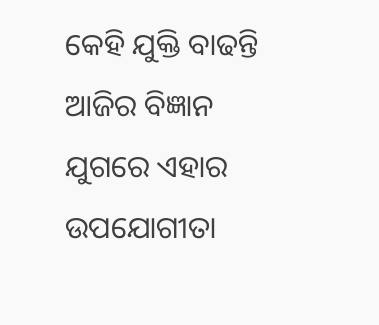କେହି ଯୁକ୍ତି ବାଢନ୍ତି ଆଜିର ବିଜ୍ଞାନ ଯୁଗରେ ଏହାର ଉପଯୋଗୀତା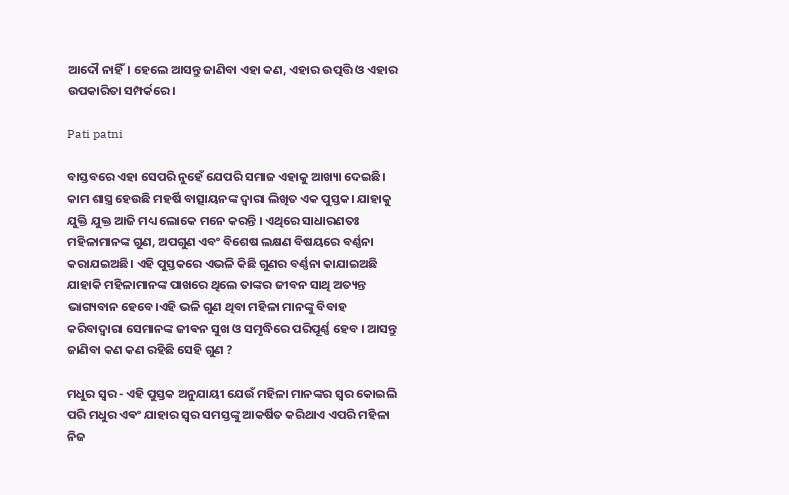ଆଦୌ ନାହିଁ। ହେଲେ ଆସନ୍ତୁ ଜାଣିବା ଏହା କଣ, ଏହାର ଉତ୍ପତ୍ତି ଓ ଏହାର ଉପକାରିତା ସମ୍ପର୍କରେ।

Pati patni

ବାସ୍ତବରେ ଏହା ସେପରି ନୁହେଁ ଯେପରି ସମାଜ ଏହାକୁ ଆଖ୍ୟା ଦେଇଛି। କାମ ଶାସ୍ତ୍ର ହେଉଛି ମହର୍ଷି ବାତ୍ସାୟନଙ୍କ ଦ୍ଵାରା ଲିଖିତ ଏକ ପୁସ୍ତକ। ଯାହାକୁ ଯୁକ୍ତି ଯୁକ୍ତ ଆଜି ମଧ୍ୟ ଲୋକେ ମନେ କରନ୍ତି । ଏଥିରେ ସାଧାରଣତଃ ମହିଳାମାନଙ୍କ ଗୁଣ, ଅପଗୁଣ ଏବଂ ବିଶେଷ ଲକ୍ଷଣ ବିଷୟରେ ବର୍ଣ୍ଣନା କରାଯଇଅଛି। ଏହି ପୁସ୍ତକରେ ଏଭଳି କିଛି ଗୁଣର ବର୍ଣ୍ଣନା କାଯାଇଅଛି ଯାହାକି ମହିଳାମାନଙ୍କ ପାଖରେ ଥିଲେ ତାଙ୍କର ଜୀବନ ସାଥି ଅତ୍ୟନ୍ତ ଭାଗ୍ୟବାନ ହେବେ।ଏହି ଭଳି ଗୁଣ ଥିବା ମହିଳା ମାନଙ୍କୁ ବିବାହ କରିବାଦ୍ୱାରା ସେମାନଙ୍କ ଜୀଵନ ସୁଖ ଓ ସମୃଦ୍ଧିରେ ପରିପୂର୍ଣ୍ଣ ହେବ । ଆସନ୍ତୁ ଜାଣିବା କଣ କଣ ରହିଛି ସେହି ଗୁଣ ?

ମଧୁର ସ୍ୱର - ଏହି ପୁସ୍ତକ ଅନୁଯାୟୀ ଯେଉଁ ମହିଳା ମାନଙ୍କର ସ୍ୱର କୋଇଲି ପରି ମଧୁର ଏଵଂ ଯାହାର ସ୍ୱର ସମସ୍ତଙ୍କୁ ଆକର୍ଷିତ କରିଥାଏ ଏପରି ମହିଳା ନିଜ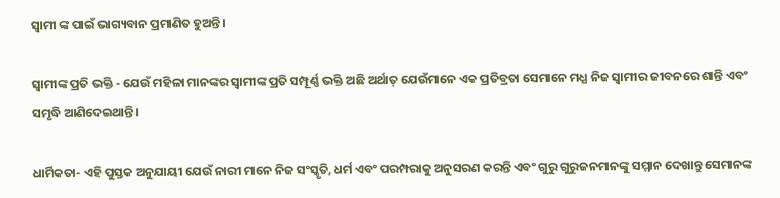ସ୍ବାମୀ ଙ୍କ ପାଇଁ ଭାଗ୍ୟବାନ ପ୍ରମାଣିତ ହୁଅନ୍ତି।

ସ୍ବାମୀଙ୍କ ପ୍ରତି ଭକ୍ତି - ଯେଉଁ ମହିଳା ମାନଙ୍କର ସ୍ବାମୀଙ୍କ ପ୍ରତି ସମ୍ପୂର୍ଣ୍ଣ ଭକ୍ତି ଅଛି ଅର୍ଥାତ୍ ଯେଉଁମାନେ ଏକ ପ୍ରତିବ୍ରତା ସେମାନେ ମଧ୍ଯ ନିଜ ସ୍ଵାମୀର ଜୀବନରେ ଶାନ୍ତି ଏବଂ ସମୃଦ୍ଧି ଆଣିଦେଇଥାନ୍ତି ।

ଧାର୍ମିକତା- ଏହି ପୁସ୍ତକ ଅନୁଯାୟୀ ଯେଉଁ ନାରୀ ମାନେ ନିଜ ସଂସ୍କୃତି, ଧର୍ମ ଏବଂ ପରମ୍ପରାକୁ ଅନୁସରଣ କରନ୍ତି ଏବଂ ଗୁରୁ ଗୁରୁଜନମାନଙ୍କୁ ସମ୍ମାନ ଦେଖାନ୍ତୁ ସେମାନଙ୍କ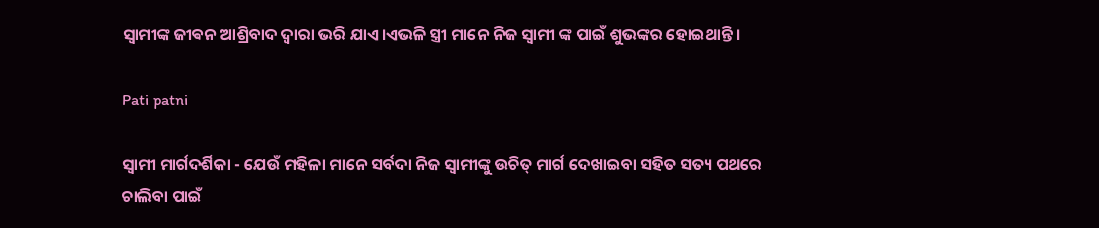ସ୍ବାମୀଙ୍କ ଜୀଵନ ଆଶ୍ରିବାଦ ଦ୍ଵାରା ଭରି ଯାଏ।ଏଭଳି ସ୍ତ୍ରୀ ମାନେ ନିଜ ସ୍ବାମୀ ଙ୍କ ପାଇଁ ଶୁଭଙ୍କର ହୋଇଥାନ୍ତି ।

Pati patni

ସ୍ଵାମୀ ମାର୍ଗଦର୍ଶିକା - ଯେଉଁ ମହିଳା ମାନେ ସର୍ବଦା ନିଜ ସ୍ବାମୀଙ୍କୁ ଉଚିତ୍ ମାର୍ଗ ଦେଖାଇବା ସହିତ ସତ୍ୟ ପଥରେ ଚାଲିବା ପାଇଁ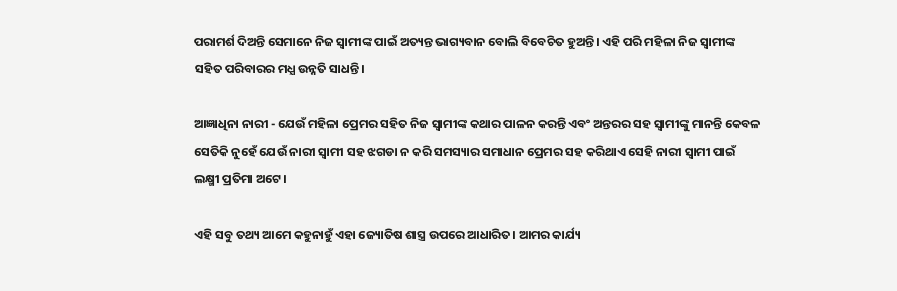ପରାମର୍ଶ ଦିଅନ୍ତି ସେମାନେ ନିଜ ସ୍ବାମୀଙ୍କ ପାଇଁ ଅତ୍ୟନ୍ତ ଭାଗ୍ୟବାନ ବୋଲି ବିବେଚିତ ହୁଅନ୍ତି। ଏହି ପରି ମହିଳା ନିଜ ସ୍ବାମୀଙ୍କ ସହିତ ପରିବାରର ମଧ୍ଯ ଉନ୍ନତି ସାଧନ୍ତି।

ଆଜ୍ଞାଧିନା ନାରୀ - ଯେଉଁ ମହିଳା ପ୍ରେମର ସହିତ ନିଜ ସ୍ବାମୀଙ୍କ କଥାର ପାଳନ କରନ୍ତି ଏବଂ ଅନ୍ତରର ସହ ସ୍ବାମୀଙ୍କୁ ମାନନ୍ତି କେବଳ ସେତିକି ନୁହେଁ ଯେଉଁ ନାରୀ ସ୍ବାମୀ ସହ ଝଗଡା ନ କରି ସମସ୍ୟାର ସମାଧାନ ପ୍ରେମର ସହ କରିଥାଏ ସେହି ନାରୀ ସ୍ବାମୀ ପାଇଁ ଲକ୍ଷ୍ମୀ ପ୍ରତିମା ଅଟେ।

ଏହି ସବୁ ତଥ୍ୟ ଆମେ କହୁନାହୁଁ ଏହା ଜ୍ୟୋତିଷ ଶାସ୍ତ୍ର ଉପରେ ଆଧାରିତ। ଆମର କାର୍ଯ୍ୟ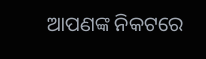ଆପଣଙ୍କ ନିକଟରେ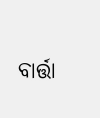ବାର୍ତ୍ତା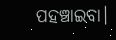ପହଞ୍ଚାଇବା।